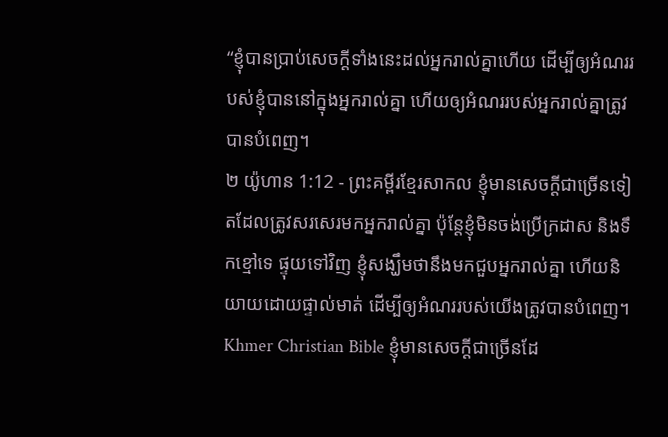“ខ្ញុំបានប្រាប់សេចក្ដីទាំងនេះដល់អ្នករាល់គ្នាហើយ ដើម្បីឲ្យអំណររបស់ខ្ញុំបាននៅក្នុងអ្នករាល់គ្នា ហើយឲ្យអំណររបស់អ្នករាល់គ្នាត្រូវបានបំពេញ។
២ យ៉ូហាន 1:12 - ព្រះគម្ពីរខ្មែរសាកល ខ្ញុំមានសេចក្ដីជាច្រើនទៀតដែលត្រូវសរសេរមកអ្នករាល់គ្នា ប៉ុន្តែខ្ញុំមិនចង់ប្រើក្រដាស និងទឹកខ្មៅទេ ផ្ទុយទៅវិញ ខ្ញុំសង្ឃឹមថានឹងមកជួបអ្នករាល់គ្នា ហើយនិយាយដោយផ្ទាល់មាត់ ដើម្បីឲ្យអំណររបស់យើងត្រូវបានបំពេញ។ Khmer Christian Bible ខ្ញុំមានសេចក្ដីជាច្រើនដែ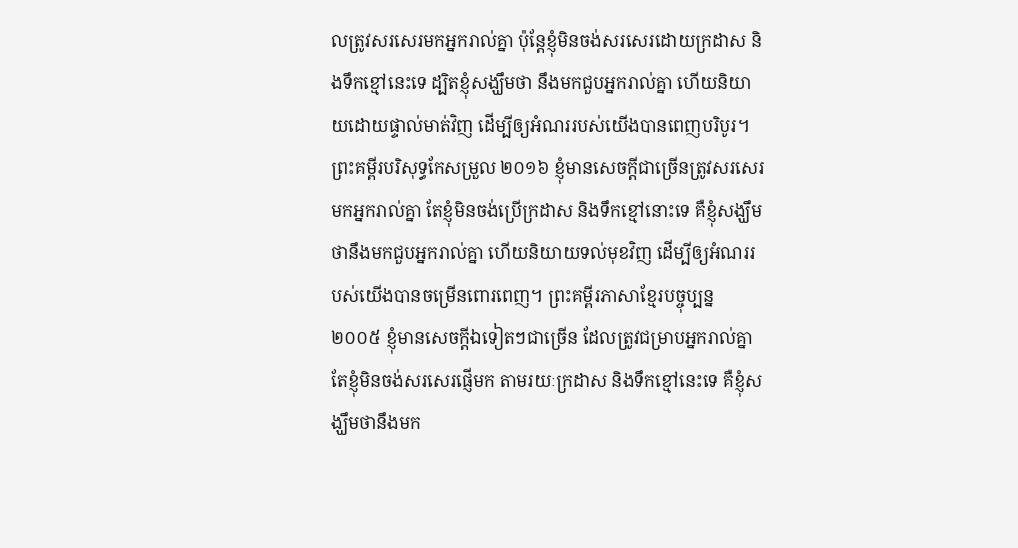លត្រូវសរសេរមកអ្នករាល់គ្នា ប៉ុន្ដែខ្ញុំមិនចង់សរសេរដោយក្រដាស និងទឹកខ្មៅនេះទេ ដ្បិតខ្ញុំសង្ឃឹមថា នឹងមកជួបអ្នករាល់គ្នា ហើយនិយាយដោយផ្ទាល់មាត់វិញ ដើម្បីឲ្យអំណររបស់យើងបានពេញបរិបូរ។ ព្រះគម្ពីរបរិសុទ្ធកែសម្រួល ២០១៦ ខ្ញុំមានសេចក្ដីជាច្រើនត្រូវសរសេរមកអ្នករាល់គ្នា តែខ្ញុំមិនចង់ប្រើក្រដាស និងទឹកខ្មៅនោះទេ គឺខ្ញុំសង្ឃឹមថានឹងមកជួបអ្នករាល់គ្នា ហើយនិយាយទល់មុខវិញ ដើម្បីឲ្យអំណររបស់យើងបានចម្រើនពោរពេញ។ ព្រះគម្ពីរភាសាខ្មែរបច្ចុប្បន្ន ២០០៥ ខ្ញុំមានសេចក្ដីឯទៀតៗជាច្រើន ដែលត្រូវជម្រាបអ្នករាល់គ្នា តែខ្ញុំមិនចង់សរសេរផ្ញើមក តាមរយៈក្រដាស និងទឹកខ្មៅនេះទេ គឺខ្ញុំសង្ឃឹមថានឹងមក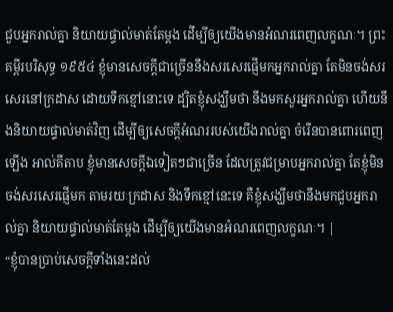ជួបអ្នករាល់គ្នា និយាយផ្ទាល់មាត់តែម្ដង ដើម្បីឲ្យយើងមានអំណរពេញលក្ខណៈ។ ព្រះគម្ពីរបរិសុទ្ធ ១៩៥៤ ខ្ញុំមានសេចក្ដីជាច្រើននឹងសរសេរផ្ញើមកអ្នករាល់គ្នា តែមិនចង់សរសេរនៅក្រដាស ដោយទឹកខ្មៅនោះទេ ដ្បិតខ្ញុំសង្ឃឹមថា នឹងមកសួរអ្នករាល់គ្នា ហើយនឹងនិយាយផ្ទាល់មាត់វិញ ដើម្បីឲ្យសេចក្ដីអំណររបស់យើងរាល់គ្នា ចំរើនបានពោរពេញឡើង អាល់គីតាប ខ្ញុំមានសេចក្ដីឯទៀតៗជាច្រើន ដែលត្រូវជម្រាបអ្នករាល់គ្នា តែខ្ញុំមិនចង់សរសេរផ្ញើមក តាមរយៈក្រដាស និងទឹកខ្មៅនេះទេ គឺខ្ញុំសង្ឃឹមថានឹងមកជួបអ្នករាល់គ្នា និយាយផ្ទាល់មាត់តែម្ដង ដើម្បីឲ្យយើងមានអំណរពេញលក្ខណៈ។ |
“ខ្ញុំបានប្រាប់សេចក្ដីទាំងនេះដល់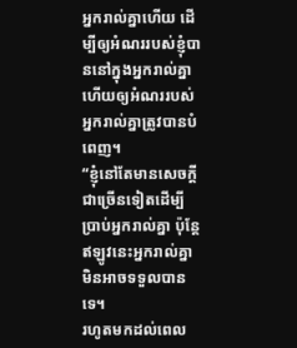អ្នករាល់គ្នាហើយ ដើម្បីឲ្យអំណររបស់ខ្ញុំបាននៅក្នុងអ្នករាល់គ្នា ហើយឲ្យអំណររបស់អ្នករាល់គ្នាត្រូវបានបំពេញ។
“ខ្ញុំនៅតែមានសេចក្ដីជាច្រើនទៀតដើម្បីប្រាប់អ្នករាល់គ្នា ប៉ុន្តែឥឡូវនេះអ្នករាល់គ្នាមិនអាចទទួលបានទេ។
រហូតមកដល់ពេល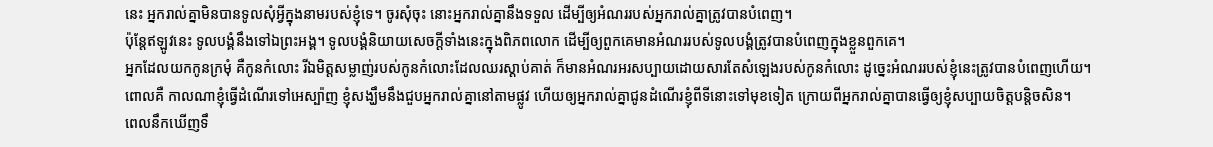នេះ អ្នករាល់គ្នាមិនបានទូលសុំអ្វីក្នុងនាមរបស់ខ្ញុំទេ។ ចូរសុំចុះ នោះអ្នករាល់គ្នានឹងទទួល ដើម្បីឲ្យអំណររបស់អ្នករាល់គ្នាត្រូវបានបំពេញ។
ប៉ុន្តែឥឡូវនេះ ទូលបង្គំនឹងទៅឯព្រះអង្គ។ ទូលបង្គំនិយាយសេចក្ដីទាំងនេះក្នុងពិភពលោក ដើម្បីឲ្យពួកគេមានអំណររបស់ទូលបង្គំត្រូវបានបំពេញក្នុងខ្លួនពួកគេ។
អ្នកដែលយកកូនក្រមុំ គឺកូនកំលោះ រីឯមិត្តសម្លាញ់របស់កូនកំលោះដែលឈរស្ដាប់គាត់ ក៏មានអំណរអរសប្បាយដោយសារតែសំឡេងរបស់កូនកំលោះ ដូច្នេះអំណររបស់ខ្ញុំនេះត្រូវបានបំពេញហើយ។
ពោលគឺ កាលណាខ្ញុំធ្វើដំណើរទៅអេស្ប៉ាញ ខ្ញុំសង្ឃឹមនឹងជួបអ្នករាល់គ្នានៅតាមផ្លូវ ហើយឲ្យអ្នករាល់គ្នាជូនដំណើរខ្ញុំពីទីនោះទៅមុខទៀត ក្រោយពីអ្នករាល់គ្នាបានធ្វើឲ្យខ្ញុំសប្បាយចិត្តបន្តិចសិន។
ពេលនឹកឃើញទឹ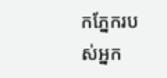កភ្នែករបស់អ្នក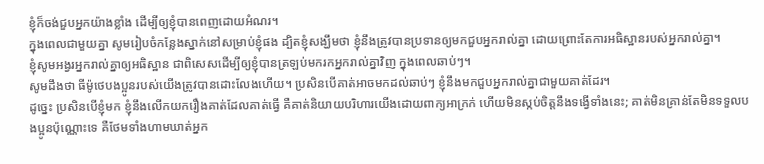ខ្ញុំក៏ចង់ជួបអ្នកយ៉ាងខ្លាំង ដើម្បីឲ្យខ្ញុំបានពេញដោយអំណរ។
ក្នុងពេលជាមួយគ្នា សូមរៀបចំកន្លែងស្នាក់នៅសម្រាប់ខ្ញុំផង ដ្បិតខ្ញុំសង្ឃឹមថា ខ្ញុំនឹងត្រូវបានប្រទានឲ្យមកជួបអ្នករាល់គ្នា ដោយព្រោះតែការអធិស្ឋានរបស់អ្នករាល់គ្នា។
ខ្ញុំសូមអង្វរអ្នករាល់គ្នាឲ្យអធិស្ឋាន ជាពិសេសដើម្បីឲ្យខ្ញុំបានត្រឡប់មករកអ្នករាល់គ្នាវិញ ក្នុងពេលឆាប់ៗ។
សូមដឹងថា ធីម៉ូថេបងប្អូនរបស់យើងត្រូវបានដោះលែងហើយ។ ប្រសិនបើគាត់អាចមកដល់ឆាប់ៗ ខ្ញុំនឹងមកជួបអ្នករាល់គ្នាជាមួយគាត់ដែរ។
ដូច្នេះ ប្រសិនបើខ្ញុំមក ខ្ញុំនឹងលើកយករឿងគាត់ដែលគាត់ធ្វើ គឺគាត់និយាយបរិហារយើងដោយពាក្យអាក្រក់ ហើយមិនស្កប់ចិត្តនឹងទង្វើទាំងនេះ; គាត់មិនគ្រាន់តែមិនទទួលបងប្អូនប៉ុណ្ណោះទេ គឺថែមទាំងហាមឃាត់អ្នក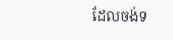ដែលចង់ទ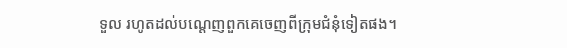ទួល រហូតដល់បណ្ដេញពួកគេចេញពីក្រុមជំនុំទៀតផង។